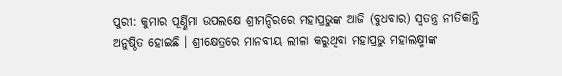ପୁରୀ: କୁମାର ପୂର୍ଣ୍ଣିମା ଉପଲକ୍ଷେ ଶ୍ରୀମନ୍ଦିରରେ ମହାପ୍ରଭୁଙ୍କ ଆଜି (ବୁଧବାର) ସ୍ୱତନ୍ତ୍ର ନୀତିକାନ୍ତି ଅନୁଷ୍ଠିତ ହୋଇଛି । ଶ୍ରୀକ୍ଷେତ୍ରରେ ମାନବୀୟ ଲୀଳା କରୁଥିବା ମହାପ୍ରଭୁ ମହାଲକ୍ଷ୍ମୀଙ୍କ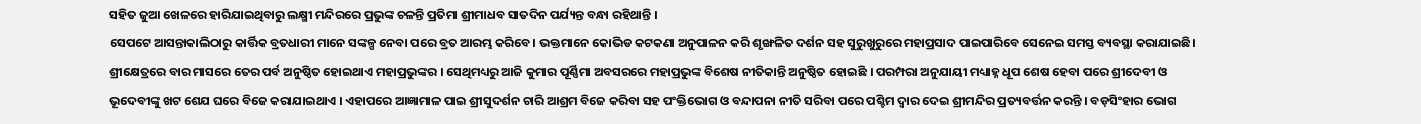ସହିତ ଜୁଆ ଖେଳରେ ହାରିଯାଇଥିବାରୁ ଲକ୍ଷ୍ମୀ ମନ୍ଦିରରେ ପ୍ରଭୁଙ୍କ ଚଳନ୍ତି ପ୍ରତିମା ଶ୍ରୀମାଧବ ସାତଦିନ ପର୍ଯ୍ୟନ୍ତ ବନ୍ଧା ରହିଥାନ୍ତି ।
ସେପଟେ ଆସନ୍ତାକାଲିଠାରୁ କାର୍ତ୍ତିକ ବ୍ରତଧାରୀ ମାନେ ସଙ୍କଳ୍ପ ନେବା ପରେ ବ୍ରତ ଆରମ୍ଭ କରିବେ। ଭକ୍ତମାନେ କୋଭିଡ କଟକଣା ଅନୁପାଳନ କରି ଶୃଙ୍ଖଳିତ ଦର୍ଶନ ସହ ସୁରୁଖୁରୁରେ ମହାପ୍ରସାଦ ପାଇପାରିବେ ସେନେଇ ସମସ୍ତ ବ୍ୟବସ୍ଥା କରାଯାଇଛି।
ଶ୍ରୀକ୍ଷେତ୍ରରେ ବାର ମାସରେ ତେର ପର୍ବ ଅନୁଷ୍ଠିତ ହୋଇଥାଏ ମହାପ୍ରଭୁଙ୍କର । ସେଥିମଧ୍ୟରୁ ଆଜି କୁମାର ପୂର୍ଣ୍ଣିମା ଅବସରରେ ମହାପ୍ରଭୁଙ୍କ ବିଶେଷ ନୀତିକାନ୍ତି ଅନୁଷ୍ଠିତ ହୋଇଛି । ପରମ୍ପରା ଅନୁଯାୟୀ ମଧ୍ୟାହ୍ନ ଧୂପ ଶେଷ ହେବା ପରେ ଶ୍ରୀଦେବୀ ଓ ଭୂଦେବୀଙ୍କୁ ଖଟ ଶେଯ ଘରେ ବିଜେ କରାଯାଇଥାଏ । ଏହାପରେ ଆଜ୍ଞାମାଳ ପାଇ ଶ୍ରୀସୁଦର୍ଶନ ଚାରି ଆଶ୍ରମ ବିଜେ କରିବା ସହ ପଂକ୍ତିଭୋଗ ଓ ବନ୍ଦାପନା ନୀତି ସରିବା ପରେ ପଶ୍ଚିମ ଦ୍ୱାର ଦେଇ ଶ୍ରୀମନ୍ଦିର ପ୍ରତ୍ୟବର୍ତ୍ତନ କରନ୍ତି । ବଡ଼ସିଂହାର ଭୋଗ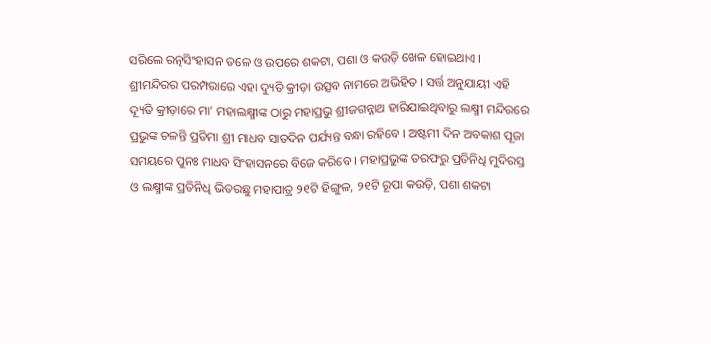ସରିଲେ ରତ୍ନସିଂହାସନ ତଳେ ଓ ଉପରେ ଶକଟା, ପଶା ଓ କଉଡ଼ି ଖେଳ ହୋଇଥାଏ ।
ଶ୍ରୀମନ୍ଦିରର ପରମ୍ପରାରେ ଏହା ଦ୍ୟୁତି କ୍ରୀଡ଼ା ଉତ୍ସବ ନାମରେ ଅଭିହିତ । ସର୍ତ୍ତ ଅନୁଯାୟୀ ଏହି ଦ୍ୟୂତି କ୍ରୀଡ଼ାରେ ମା’ ମହାଲକ୍ଷ୍ମୀଙ୍କ ଠାରୁ ମହାପ୍ରଭୁ ଶ୍ରୀଜଗନ୍ନାଥ ହାରିଯାଇଥିବାରୁ ଲକ୍ଷ୍ମୀ ମନ୍ଦିରରେ ପ୍ରଭୁଙ୍କ ଚଳନ୍ତି ପ୍ରତିମା ଶ୍ରୀ ମାଧବ ସାତଦିନ ପର୍ଯ୍ୟନ୍ତ ବନ୍ଧା ରହିବେ । ଅଷ୍ଟମୀ ଦିନ ଅବକାଶ ପୂଜା ସମୟରେ ପୁନଃ ମାଧବ ସିଂହାସନରେ ବିଜେ କରିବେ । ମହାପ୍ରଭୁଙ୍କ ତରଫରୁ ପ୍ରତିନିଧି ମୁଦିରସ୍ତ ଓ ଲକ୍ଷ୍ମୀଙ୍କ ପ୍ରତିନିଧି ଭିତରଛୁ ମହାପାତ୍ର ୨୧ଟି ହିଙ୍ଗୁଳ, ୨୧ଟି ରୂପା କଉଡ଼ି, ପଶା ଶକଟା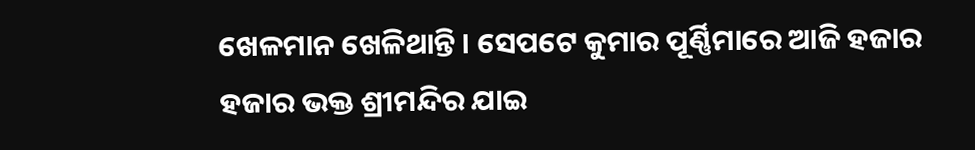ଖେଳମାନ ଖେଳିଥାନ୍ତି । ସେପଟେ କୁମାର ପୂର୍ଣ୍ଣିମାରେ ଆଜି ହଜାର ହଜାର ଭକ୍ତ ଶ୍ରୀମନ୍ଦିର ଯାଇ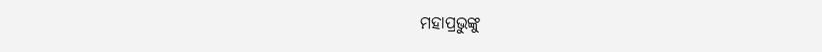ମହାପ୍ରଭୁଙ୍କୁ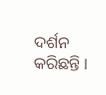ଦର୍ଶନ କରିଛନ୍ତି ।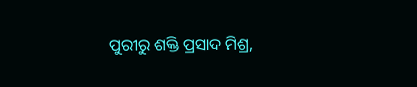ପୁରୀରୁ ଶକ୍ତି ପ୍ରସାଦ ମିଶ୍ର,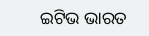ଇଟିଭ ଭାରତ